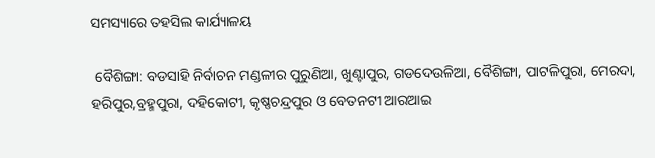ସମସ୍ୟାରେ ତହସିଲ କାର୍ଯ୍ୟାଳୟ

 ବୈଶିଙ୍ଗା: ବଡସାହି ନିର୍ବାଚନ ମଣ୍ଡଳୀର ପୁରୁଣିଆ, ଖୁଣ୍ଟାପୁର, ଗଡଦେଉଳିଆ, ବୈଶିଙ୍ଗା, ପାଟଳିପୁରା, ମେରଦା, ହରିପୁର,ବ୍ରହ୍ମପୁରା, ଦହିକୋଟୀ, କୃଷ୍ଣଚନ୍ଦ୍ରପୁର ଓ ବେତନଟୀ ଆରଆଇ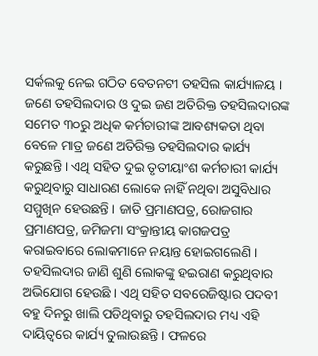ସର୍କଲକୁ ନେଇ ଗଠିତ ବେତନଟୀ ତହସିଲ କାର୍ଯ୍ୟାଳୟ । ଜଣେ ତହସିଲଦାର ଓ ଦୁଇ ଜଣ ଅତିରିକ୍ତ ତହସିଲଦାରଙ୍କ ସମେତ ୩୦ରୁ ଅଧିକ କର୍ମଚାରୀଙ୍କ ଆବଶ୍ୟକତା ଥିବା ବେଳେ ମାତ୍ର ଜଣେ ଅତିରିକ୍ତ ତହସିଲଦାର କାର୍ଯ୍ୟ କରୁଛନ୍ତି । ଏଥି ସହିତ ଦୁଇ ତୃତୀୟାଂଶ କର୍ମଚାରୀ କାର୍ଯ୍ୟ କରୁଥିବାରୁ ସାଧାରଣ ଲୋକେ ନାହିଁ ନଥିବା ଅସୁବିଧାର ସମ୍ମୁଖିନ ହେଉଛନ୍ତି । ଜାତି ପ୍ରମାଣପତ୍ର, ରୋଜଗାର ପ୍ରମାଣପତ୍ର, ଜମିଜମା ସଂକ୍ରାନ୍ତୀୟ କାଗଜପତ୍ର କରାଇବାରେ ଲୋକମାନେ ନୟାନ୍ତ ହୋଇଗଲେଣି । ତହସିଲଦାର ଜାଣି ଶୁଣି ଲୋକଙ୍କୁ ହଇରାଣ କରୁଥିବାର ଅଭିଯୋଗ ହେଉଛି । ଏଥି ସହିତ ସବରେଜିଷ୍ଟାର ପଦବୀ ବହୁ ଦିନରୁ ଖାଲି ପଡିଥିବାରୁ ତହସିଲଦାର ମଧ୍ୟ ଏହି ଦାୟିତ୍ୱରେ କାର୍ଯ୍ୟ ତୁଲାଉଛନ୍ତି । ଫଳରେ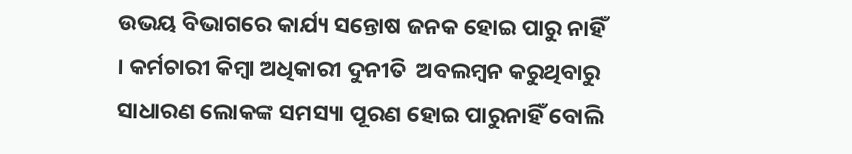ଉଭୟ ବିଭାଗରେ କାର୍ଯ୍ୟ ସନ୍ତୋଷ ଜନକ ହୋଇ ପାରୁ ନାହିଁ । କର୍ମଚାରୀ କିମ୍ୱା ଅଧିକାରୀ ଦୁନୀତି  ଅବଲମ୍ବନ କରୁଥିବାରୁ ସାଧାରଣ ଲୋକଙ୍କ ସମସ୍ୟା ପୂରଣ ହୋଇ ପାରୁନାହିଁ ବୋଲି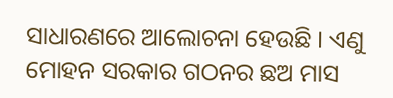ସାଧାରଣରେ ଆଲୋଚନା ହେଉଛି । ଏଣୁ ମୋହନ ସରକାର ଗଠନର ଛଅ ମାସ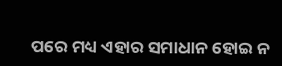ପରେ ମଧ୍ୟ ଏହାର ସମାଧାନ ହୋଇ ନ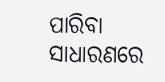ପାରିବା  ସାଧାରଣରେ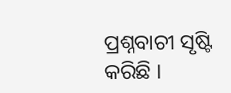ପ୍ରଶ୍ନବାଚୀ ସୃଷ୍ଟି କରିଛି ।